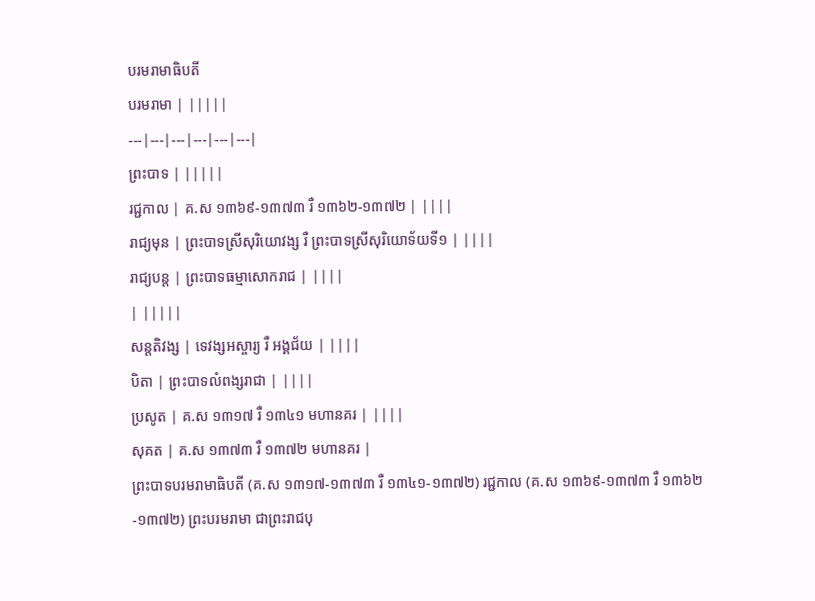បរមរាមាធិបតី
បរមរាមា | |||||
---|---|---|---|---|---|
ព្រះបាទ | |||||
រជ្ជកាល | គ.ស ១៣៦៩-១៣៧៣ រឺ ១៣៦២-១៣៧២ | ||||
រាជ្យមុន | ព្រះបាទស្រីសុរិយោវង្ស រឺ ព្រះបាទស្រីសុរិយោទ័យទី១ | ||||
រាជ្យបន្ត | ព្រះបាទធម្មាសោករាជ | ||||
| |||||
សន្តតិវង្ស | ទេវង្សអស្ចារ្យ រឺ អង្គជ័យ | ||||
បិតា | ព្រះបាទលំពង្សរាជា | ||||
ប្រសូត | គ.ស ១៣១៧ រឺ ១៣៤១ មហានគរ | ||||
សុគត | គ.ស ១៣៧៣ រឺ ១៣៧២ មហានគរ |
ព្រះបាទបរមរាមាធិបតី (គ.ស ១៣១៧-១៣៧៣ រឺ ១៣៤១-១៣៧២) រជ្ជកាល (គ.ស ១៣៦៩-១៣៧៣ រឺ ១៣៦២-១៣៧២) ព្រះបរមរាមា ជាព្រះរាជបុ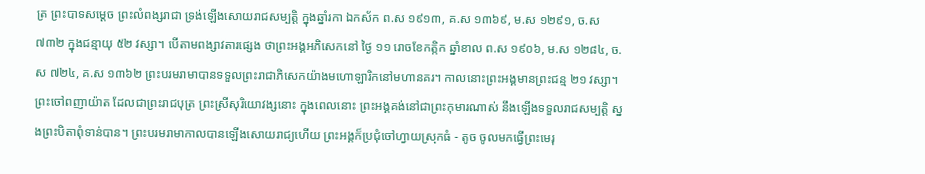ត្រ ព្រះបាទសម្ដេច ព្រះលំពង្សរាជា ទ្រង់ឡើងសោយរាជសម្បត្តិ ក្នុងឆ្នាំរកា ឯកស័ក ព.ស ១៩១៣, គ.ស ១៣៦៩, ម.ស ១២៩១, ច.ស ៧៣២ ក្នុងជន្មាយុ ៥២ វស្សា។ បើតាមពង្សាវតារផ្សេង ថាព្រះអង្គអភិសេកនៅ ថ្ងៃ ១១ រោចខែកត្កិក ឆ្នាំខាល ព.ស ១៩០៦, ម.ស ១២៨៤, ច.ស ៧២៤, គ.ស ១៣៦២ ព្រះបរមរាមាបានទទួលព្រះរាជាភិសេកយ៉ាងមហោឡារិកនៅមហានគរ។ កាលនោះព្រះអង្គមានព្រះជន្ម ២១ វស្សា។ ព្រះចៅពញាយ៉ាត ដែលជាព្រះរាជបុត្រ ព្រះស្រីសុរិយោវង្សនោះ ក្នុងពេលនោះ ព្រះអង្គគង់នៅជាព្រះកុមារណាស់ នឹងឡើងទទួលរាជសម្បត្តិ ស្នងព្រះបិតាពុំទាន់បាន។ ព្រះបរមរាមាកាលបានឡើងសោយរាជ្យហើយ ព្រះអង្គក៏ប្រជុំចៅហ្វាយស្រុកធំ - តូច ចូលមកធ្វើព្រះមេរុ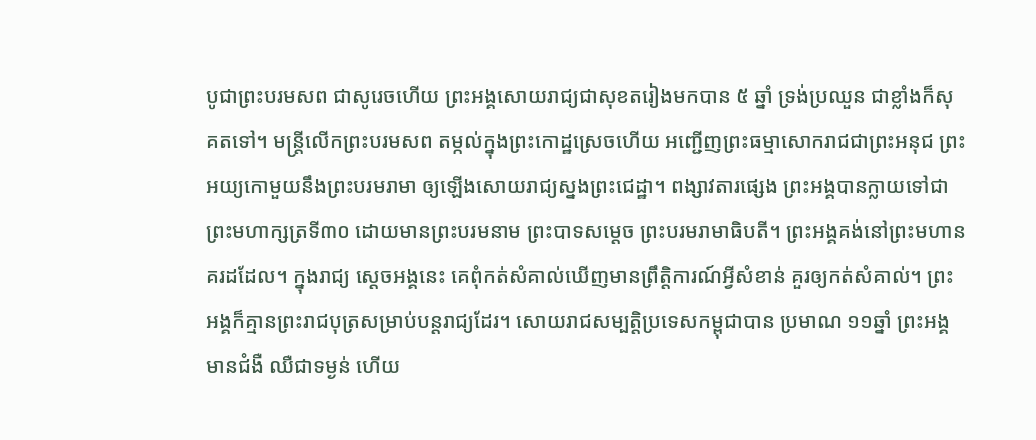បូជាព្រះបរមសព ជាសូរេចហើយ ព្រះអង្គសោយរាជ្យជាសុខតរៀងមកបាន ៥ ឆ្នាំ ទ្រង់ប្រឈួន ជាខ្លាំងក៏សុគតទៅ។ មន្ត្រីលើកព្រះបរមសព តម្កល់ក្នុងព្រះកោដ្ឋស្រេចហើយ អញ្ជើញព្រះធម្មាសោករាជជាព្រះអនុជ ព្រះអយ្យកោមួយនឹងព្រះបរមរាមា ឲ្យឡើងសោយរាជ្យស្នងព្រះជេដ្ឋា។ ពង្សាវតារផ្សេង ព្រះអង្គបានក្លាយទៅជាព្រះមហាក្សត្រទី៣០ ដោយមានព្រះបរមនាម ព្រះបាទសម្ដេច ព្រះបរមរាមាធិបតី។ ព្រះអង្គគង់នៅព្រះមហានគរដដែល។ ក្នុងរាជ្យ ស្ដេចអង្គនេះ គេពុំកត់សំគាល់ឃើញមានព្រឹត្ដិការណ៍អ្វីសំខាន់ គួរឲ្យកត់សំគាល់។ ព្រះអង្គក៏គ្មានព្រះរាជបុត្រសម្រាប់បន្ដរាជ្យដែរ។ សោយរាជសម្បត្តិប្រទេសកម្ពុជាបាន ប្រមាណ ១១ឆ្នាំ ព្រះអង្គមានជំងឺ ឈឺជាទម្ងន់ ហើយ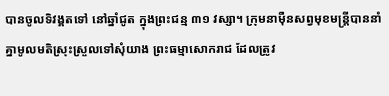បានចូលទិវង្គតទៅ នៅឆ្នាំជូត ក្នុងព្រះជន្ម ៣១ វស្សា។ ក្រុមនាម៉ឺនសព្វមុខមន្ដ្រីបាននាំគ្នាមូលមតិស្រុះស្រួលទៅសុំយាង ព្រះធម្មាសោករាជ ដែលត្រូវ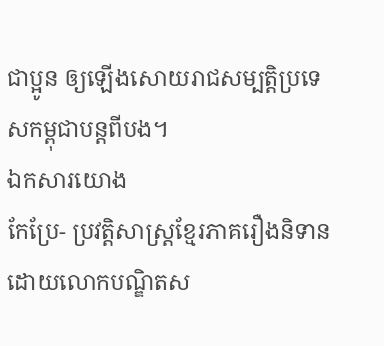ជាប្អូន ឲ្យឡើងសោយរាជសម្បត្តិប្រទេសកម្ពុជាបន្ដពីបង។
ឯកសារយោង
កែប្រែ- ប្រវត្តិសាស្ត្រខ្មែរភាគរឿងនិទាន ដោយលោកបណ្ឌិតស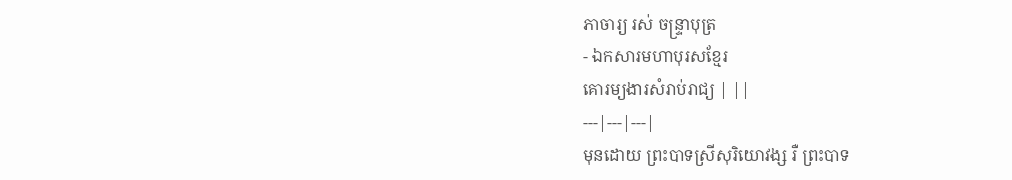ភាចារ្យ រស់ ចន្ទ្រាបុត្រ
- ឯកសារមហាបុរសខ្មែរ
គោរម្យងារសំរាប់រាជ្យ | ||
---|---|---|
មុនដោយ ព្រះបាទស្រីសុរិយោវង្ស រឺ ព្រះបាទ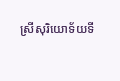ស្រីសុរិយោទ័យទី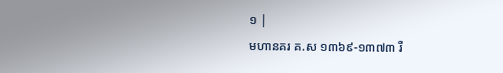១ |
មហានគរ គ.ស ១៣៦៩-១៣៧៣ រឺ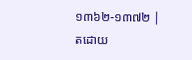១៣៦២-១៣៧២ |
តដោយ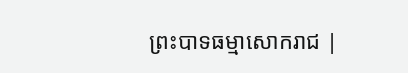ព្រះបាទធម្មាសោករាជ |